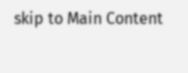skip to Main Content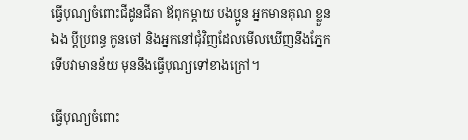ធ្វើបុណ្យចំពោះជីដូនជីតា ឪពុកម្ដាយ បងប្អូន អ្នកមានគុណ ខ្លួនឯង ប្ដីប្រពន្ធ កូនចៅ និងអ្នកនៅជុំវិញដែលមើលឃើញនឹងភ្នែកទើបវាមានន័យ មុននឹងធ្វើបុណ្យទៅខាងក្រៅ។

ធ្វើបុណ្យចំពោះ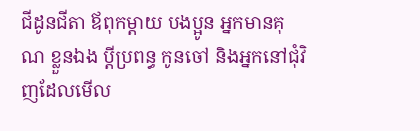ជីដូនជីតា ឪពុកម្ដាយ បងប្អូន អ្នកមានគុណ ខ្លួនឯង ប្ដីប្រពន្ធ កូនចៅ និងអ្នកនៅជុំវិញដែលមើល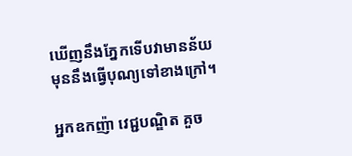ឃើញនឹងភ្នែកទើបវាមានន័យ មុននឹងធ្វើបុណ្យទៅខាងក្រៅ។

អ្នកឧកញ៉ា វេជ្ជបណ្ឌិត គួច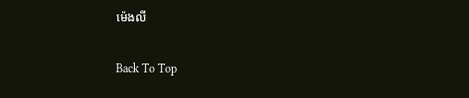ម៉េងលី

Back To Top